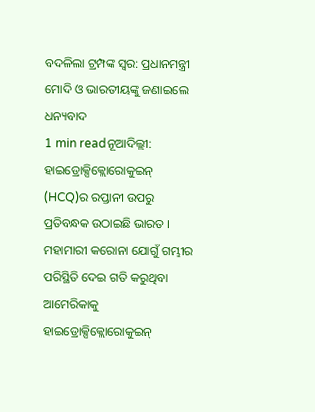ବଦଳିଲା ଟ୍ରମ୍ପଙ୍କ ସ୍ୱର: ପ୍ରଧାନମନ୍ତ୍ରୀ ମୋଦି ଓ ଭାରତୀୟଙ୍କୁ ଜଣାଇଲେ ଧନ୍ୟବାଦ
1 min readନୂଆଦିଲ୍ଲୀ: ହାଇଡ୍ରୋକ୍ସିକ୍ଲୋରୋକୁଇନ୍ (HCQ)ର ରପ୍ତାନୀ ଉପରୁ ପ୍ରତିବନ୍ଧକ ଉଠାଇଛି ଭାରତ । ମହାମାରୀ କରୋନା ଯୋଗୁଁ ଗମ୍ଭୀର ପରିସ୍ଥିତି ଦେଇ ଗତି କରୁଥିବା ଆମେରିକାକୁ ହାଇଡ୍ରୋକ୍ସିକ୍ଲୋରୋକୁଇନ୍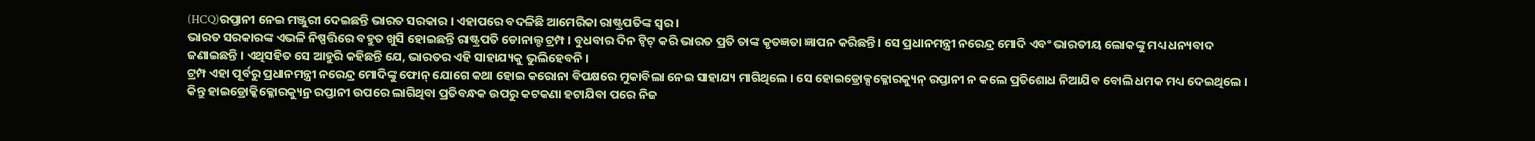(HCQ)ରପ୍ତାନୀ ନେଇ ମଞ୍ଜୁରୀ ଦେଇଛନ୍ତି ଭାରତ ସରକାର । ଏହାପରେ ବଦଳିଛି ଆମେରିକା ରାଷ୍ଟ୍ରପତିଙ୍କ ସ୍ୱର ।
ଭାରତ ସରକାରଙ୍କ ଏଭଳି ନିଷ୍ପତ୍ତିରେ ବହୁତ ଖୁସି ହୋଇଛନ୍ତି ରାଷ୍ଟ୍ରପତି ଡୋନାଲ୍ଡ ଟ୍ରମ୍ପ । ବୁଧବାର ଦିନ ଟ୍ୱିଟ୍ କରି ଭାରତ ପ୍ରତି ତାଙ୍କ କୃତଜ୍ଞତା ଜ୍ଞାପନ କରିଛନ୍ତି । ସେ ପ୍ରଧାନମନ୍ତ୍ରୀ ନରେନ୍ଦ୍ର ମୋଦି ଏବଂ ଭାରତୀୟ ଲୋକଙ୍କୁ ମଧ୍ୟ ଧନ୍ୟବାଦ ଜଣାଇଛନ୍ତି । ଏଥିସହିତ ସେ ଆହୁରି କହିଛନ୍ତି ଯେ, ଭାରତର ଏହି ସାହାଯ୍ୟକୁ ଭୁଲିହେବନି ।
ଟ୍ରମ୍ପ ଏହା ପୂର୍ବରୁ ପ୍ରଧାନମନ୍ତ୍ରୀ ନରେନ୍ଦ୍ର ମୋଦିଙ୍କୁ ଫୋନ୍ ଯୋଗେ କଥା ହୋଇ କରୋନା ବିପକ୍ଷରେ ମୁକାବିଲା ନେଇ ସାହାଯ୍ୟ ମାଗିଥିଲେ । ସେ ହୋଇଡ୍ରୋକ୍ସକ୍ଳୋରକ୍ୟୁନ୍ ରପ୍ତାନୀ ନ କଲେ ପ୍ରତିଶୋଧ ନିଆଯିବ ବୋଲି ଧମକ ମଧ୍ୟ ଦେଇଥିଲେ ।
କିନ୍ତୁ ହାଇଡ୍ରୋକ୍କିକ୍ଳୋରକ୍ୟୁନ୍ର ରପ୍ତାନୀ ଉପରେ ଲାଗିଥିବା ପ୍ରତିବନ୍ଧକ ଉପରୁ କଟକଣା ହଟାଯିବା ପରେ ନିଜ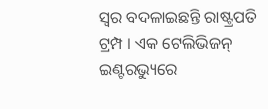ସ୍ୱର ବଦଳାଇଛନ୍ତି ରାଷ୍ଟ୍ରପତି ଟ୍ରମ୍ପ । ଏକ ଟେଲିଭିଜନ୍ ଇଣ୍ଟରଭ୍ୟୁରେ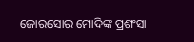ଜୋରସୋର ମୋଦିଙ୍କ ପ୍ରଶଂସା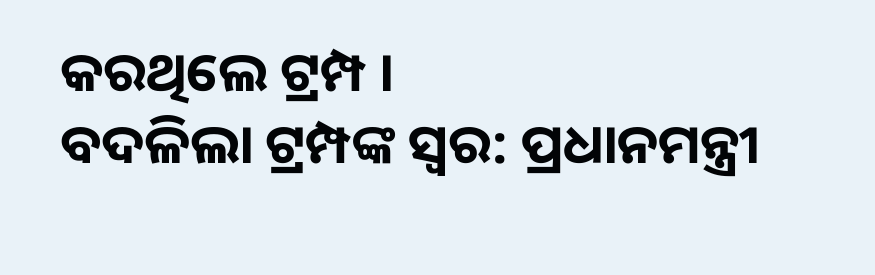କରଥିଲେ ଟ୍ରମ୍ପ ।
ବଦଳିଲା ଟ୍ରମ୍ପଙ୍କ ସ୍ୱର: ପ୍ରଧାନମନ୍ତ୍ରୀ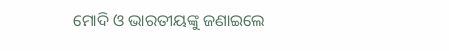ମୋଦି ଓ ଭାରତୀୟଙ୍କୁ ଜଣାଇଲେ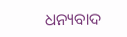ଧନ୍ୟବାଦ